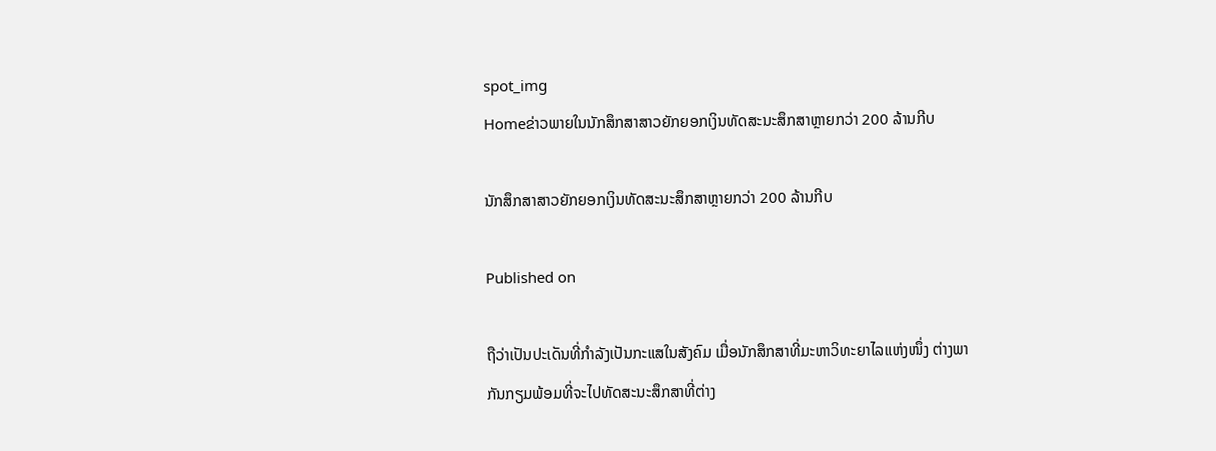spot_img
Homeຂ່າວພາຍໃນນັກສຶກສາສາວຍັກຍອກເງິນທັດສະນະສຶກສາຫຼາຍກວ່າ 200 ລ້ານກີບ

ນັກສຶກສາສາວຍັກຍອກເງິນທັດສະນະສຶກສາຫຼາຍກວ່າ 200 ລ້ານກີບ

Published on

ຖືວ່າເປັນປະເດັນທີ່ກຳລັງເປັນກະແສໃນສັງຄົມ ເມື່ອນັກສຶກສາທີ່ມະຫາວິທະຍາໄລແຫ່ງໜຶ່ງ ຕ່າງພາກັນກຽມພ້ອມທີ່ຈະໄປທັດສະນະສຶກສາທີ່ຕ່າງ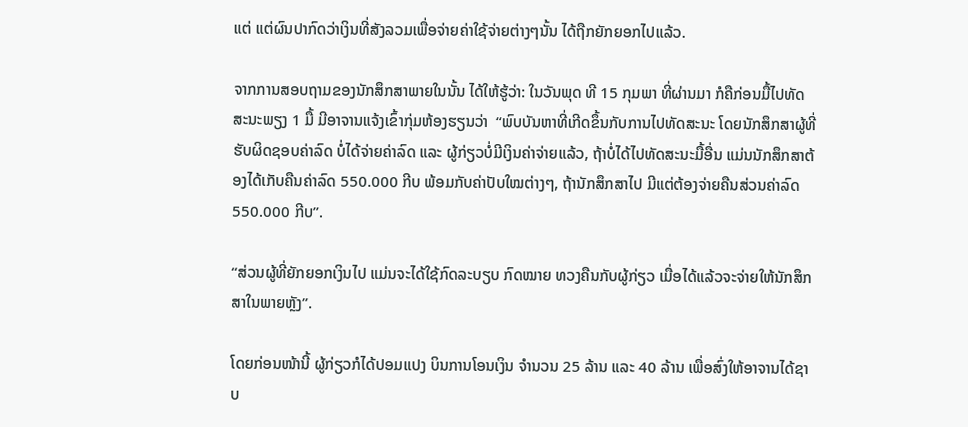ແຕ່ ແຕ່ຜົນປາກົດວ່າເງິນທີ່ສັງລວມເພື່ອຈ່າຍຄ່າໃຊ້ຈ່າຍຕ່າງໆນັ້ນ ໄດ້ຖືກຍັກຍອກໄປແລ້ວ.

ຈາກການສອບຖາມຂອງນັກສຶກສາພາຍໃນນັ້ນ ໄດ້ໃຫ້ຮູ້ວ່າ: ໃນວັນພຸດ ທີ 15 ກຸມພາ ທີ່ຜ່ານມາ ກໍຄືກ່ອນມື້ໄປທັດສະນະພຽງ 1 ມື້ ມີອາຈານແຈ້ງເຂົ້າກຸ່ມຫ້ອງຮຽນວ່າ  “ພົບບັນຫາທີ່ເກີດຂຶ້ນກັບການໄປທັດສະນະ ໂດຍນັກສຶກສາຜູ້ທີ່ຮັບຜິດຊອບຄ່າລົດ ບໍ່ໄດ້ຈ່າຍຄ່າລົດ ແລະ ຜູ້ກ່ຽວບໍ່ມີເງິນຄ່າຈ່າຍແລ້ວ, ຖ້າບໍ່ໄດ້ໄປທັດສະນະມື້ອື່ນ ແມ່ນນັກສຶກສາຕ້ອງໄດ້ເກັບຄືນຄ່າລົດ 550.000 ກີບ ພ້ອມກັບຄ່າປັບໃໝຕ່າງໆ, ຖ້ານັກສຶກສາໄປ ມີແຕ່ຕ້ອງຈ່າຍຄືນສ່ວນຄ່າລົດ 550.000 ກີບ”.

“ສ່ວນຜູ້ທີ່ຍັກຍອກເງິນໄປ ແມ່ນຈະໄດ້ໃຊ້ກົດລະບຽບ ກົດໝາຍ ທວງຄືນກັບຜູ້ກ່ຽວ ເມື່ອໄດ້ແລ້ວຈະຈ່າຍໃຫ້ນັກສຶກສາໃນພາຍຫຼັງ”.

ໂດຍກ່ອນໜ້ານີ້ ຜູ້ກ່ຽວກໍໄດ້ປອມແປງ ບິນການໂອນເງິນ ຈຳນວນ 25 ລ້ານ ແລະ 40 ລ້ານ ເພື່ອສົ່ງໃຫ້ອາຈານໄດ້ຊາບ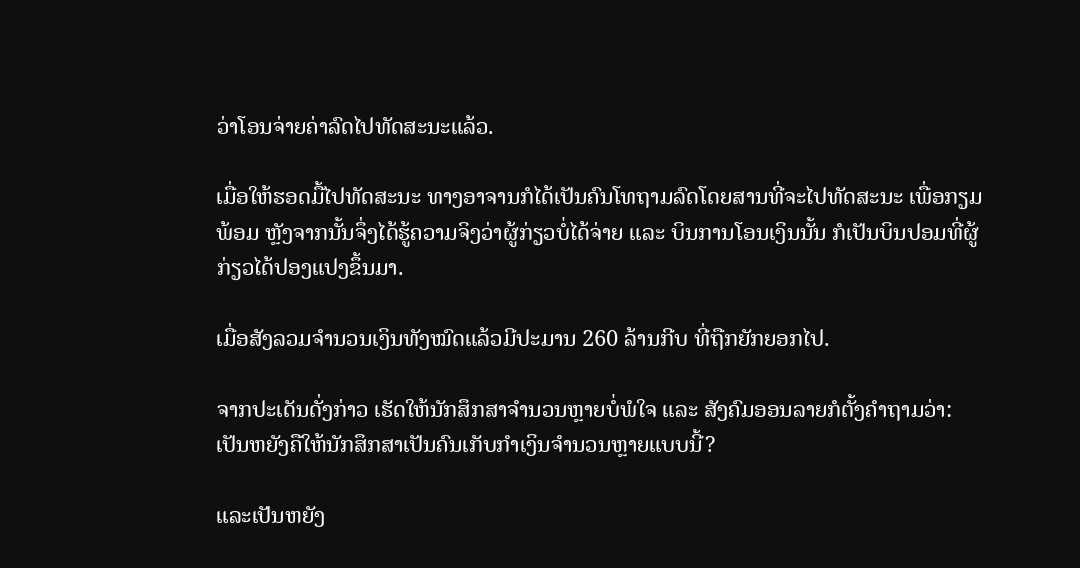ວ່າໂອນຈ່າຍຄ່າລົດໄປທັດສະນະແລ້ວ.

ເມື່ອໃຫ້ຮອດມື້ໄປທັດສະນະ ທາງອາຈານກໍໄດ້ເປັນຄົນໂທຖາມລົດໂດຍສານທີ່ຈະໄປທັດສະນະ ເພື່ອກຽມພ້ອມ ຫຼັງຈາກນັ້ນຈຶ່ງໄດ້ຮູ້ຄວາມຈິງວ່າຜູ້ກ່ຽວບໍ່ໄດ້ຈ່າຍ ແລະ ບິນການໂອນເງິນນັ້ນ ກໍເປັນບິນປອມທີ່ຜູ້ກ່ຽວໄດ້ປອງແປງຂຶ້ນມາ.

ເມື່ອສັງລວມຈຳນວນເງິນທັງໝົດແລ້ວມີປະມານ 260 ລ້ານກີບ ທີ່ຖືກຍັກຍອກໄປ.

ຈາກປະເດັນດັ່ງກ່າວ ເຮັດໃຫ້ນັກສຶກສາຈຳນວນຫຼາຍບໍ່ພໍໃຈ ແລະ ສັງຄົມອອນລາຍກໍຕັ້ງຄຳຖາມວ່າ: ເປັນຫຍັງຄືໃຫ້ນັກສຶກສາເປັນຄົນເກັບກຳເງິນຈຳນວນຫຼາຍແບບນີ້?

ແລະເປັນຫຍັງ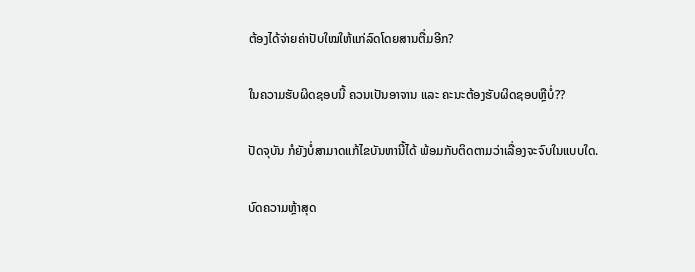ຕ້ອງໄດ້ຈ່າຍຄ່າປັບໃໝໃຫ້ແກ່ລົດໂດຍສານຕື່ມອີກ?

ໃນຄວາມຮັບຜິດຊອບນີ້ ຄວນເປັນອາຈານ ແລະ ຄະນະຕ້ອງຮັບຜິດຊອບຫຼືບໍ່??

ປັດຈຸບັນ ກໍຍັງບໍ່ສາມາດແກ້ໄຂບັນຫານີ້ໄດ້ ພ້ອມກັບຕິດຕາມວ່າເລື່ອງຈະຈົບໃນແບບໃດ.

ບົດຄວາມຫຼ້າສຸດ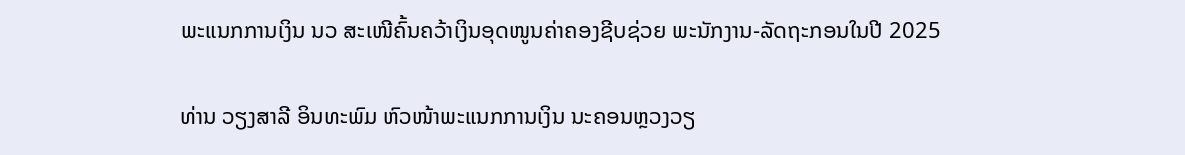ພະແນກການເງິນ ນວ ສະເໜີຄົ້ນຄວ້າເງິນອຸດໜູນຄ່າຄອງຊີບຊ່ວຍ ພະນັກງານ-ລັດຖະກອນໃນປີ 2025

ທ່ານ ວຽງສາລີ ອິນທະພົມ ຫົວໜ້າພະແນກການເງິນ ນະຄອນຫຼວງວຽ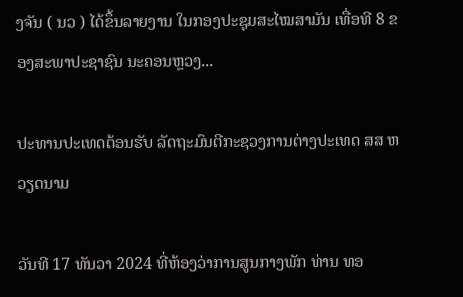ງຈັນ ( ນວ ) ໄດ້ຂຶ້ນລາຍງານ ໃນກອງປະຊຸມສະໄໝສາມັນ ເທື່ອທີ 8 ຂອງສະພາປະຊາຊົນ ນະຄອນຫຼວງ...

ປະທານປະເທດຕ້ອນຮັບ ລັດຖະມົນຕີກະຊວງການຕ່າງປະເທດ ສສ ຫວຽດນາມ

ວັນທີ 17 ທັນວາ 2024 ທີ່ຫ້ອງວ່າການສູນກາງພັກ ທ່ານ ທອ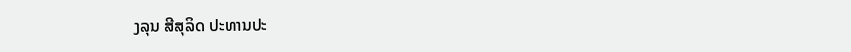ງລຸນ ສີສຸລິດ ປະທານປະ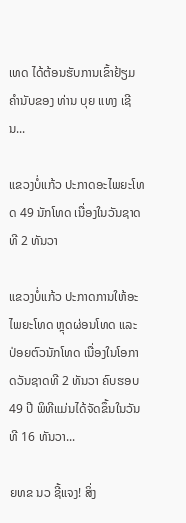ເທດ ໄດ້ຕ້ອນຮັບການເຂົ້າຢ້ຽມຄຳນັບຂອງ ທ່ານ ບຸຍ ແທງ ເຊີນ...

ແຂວງບໍ່ແກ້ວ ປະກາດອະໄພຍະໂທດ 49 ນັກໂທດ ເນື່ອງໃນວັນຊາດທີ 2 ທັນວາ

ແຂວງບໍ່ແກ້ວ ປະກາດການໃຫ້ອະໄພຍະໂທດ ຫຼຸດຜ່ອນໂທດ ແລະ ປ່ອຍຕົວນັກໂທດ ເນື່ອງໃນໂອກາດວັນຊາດທີ 2 ທັນວາ ຄົບຮອບ 49 ປີ ພິທີແມ່ນໄດ້ຈັດຂຶ້ນໃນວັນທີ 16 ທັນວາ...

ຍທຂ ນວ ຊີ້ແຈງ! ສິ່ງ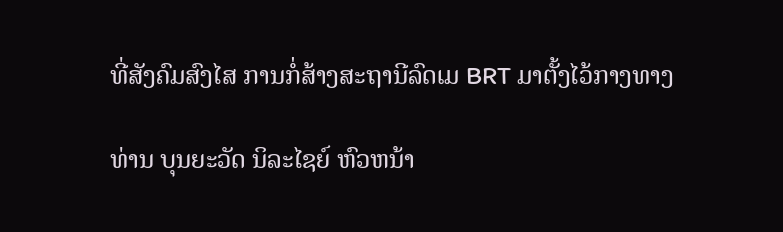ທີ່ສັງຄົມສົງໄສ ການກໍ່ສ້າງສະຖານີລົດເມ BRT ມາຕັ້ງໄວ້ກາງທາງ

ທ່ານ ບຸນຍະວັດ ນິລະໄຊຍ໌ ຫົວຫນ້າ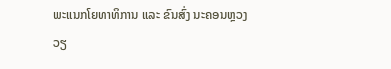ພະແນກໂຍທາທິການ ແລະ ຂົນສົ່ງ ນະຄອນຫຼວງວຽ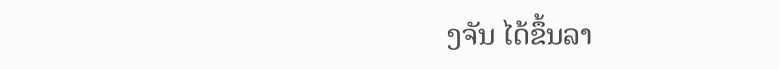ງຈັນ ໄດ້ຂຶ້ນລາ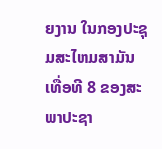ຍງານ ໃນກອງປະຊຸມສະໄຫມສາມັນ ເທື່ອທີ 8 ຂອງສະພາປະຊາ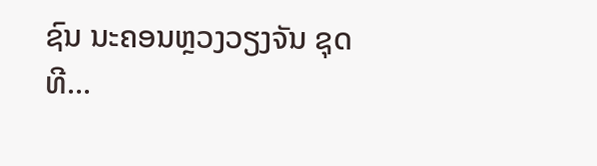ຊົນ ນະຄອນຫຼວງວຽງຈັນ ຊຸດທີ...